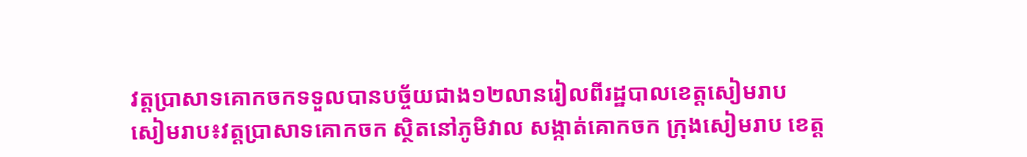វត្តប្រាសាទគោកចកទទួលបានបច្ច័យជាង១២លានរៀលពីរដ្ឋបាលខេត្តសៀមរាប
សៀមរាប៖វត្តប្រាសាទគោកចក ស្ថិតនៅភូមិវាល សង្កាត់គោកចក ក្រុងសៀមរាប ខេត្ត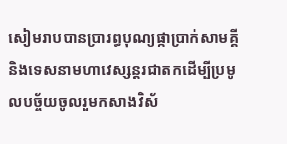សៀមរាបបានប្រារព្ធបុណ្យផ្កាប្រាក់សាមគ្គី និងទេសនាមហាវេស្សន្តរជាតកដើម្បីប្រមូលបច្ច័យចូលរួមកសាងវិស័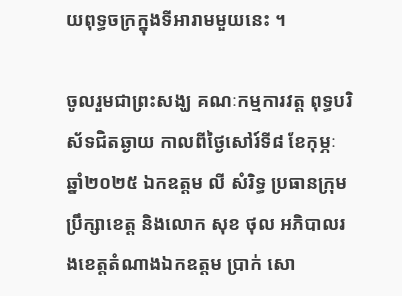យពុទ្ធចក្រក្នុងទីអារាមមួយនេះ ។

ចូលរួមជាព្រះសង្ឃ គណៈកម្មការវត្ត ពុទ្ធបរិស័ទជិតឆ្ងាយ កាលពីថ្ងៃសៅរ៍ទី៨ ខែកុម្ភៈ ឆ្នាំ២០២៥ ឯកឧត្តម លី សំរិទ្ធ ប្រធានក្រុមប្រឹក្សាខេត្ត និងលោក សុខ ថុល អភិបាលរងខេត្តតំណាងឯកឧត្តម ប្រាក់ សោ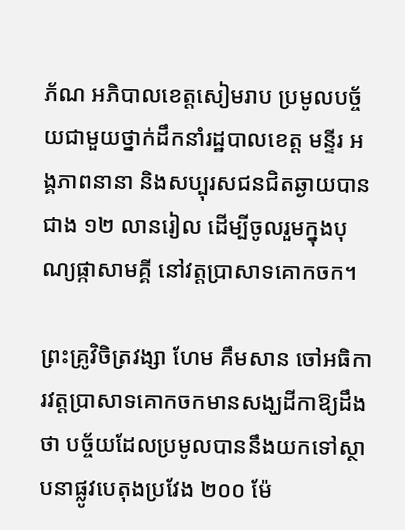ភ័ណ អភិបាលខេត្តសៀមរាប ប្រមូលបច្ច័យជាមួយថ្នាក់ដឹកនាំរដ្ឋបាលខេត្ត មន្ទីរ អង្គភាពនានា និងសប្បុរសជនជិតឆ្ងាយបានជាង ១២ លានរៀល ដើម្បីចូលរួមក្នុងបុណ្យផ្កាសាមគ្គី នៅវត្តប្រាសាទគោកចក។

ព្រះគ្រូវិចិត្រវង្សា ហែម គឹមសាន ចៅអធិការវត្តប្រាសាទគោកចកមានសង្ឃដីកាឱ្យដឹងថា បច្ច័យដែលប្រមូលបាននឹងយកទៅស្ថាបនាផ្លូវបេតុងប្រវែង ២០០ ម៉ែ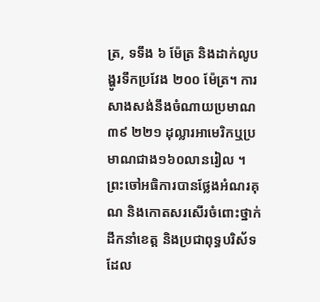ត្រ, ទទឹង ៦ ម៉ែត្រ និងដាក់លូបង្ហូរទឹកប្រវែង ២០០ ម៉ែត្រ។ ការសាងសង់នឹងចំណាយប្រមាណ ៣៩ ២២១ ដុល្លារអាមេរិកឬប្រមាណជាង១៦០លានរៀល ។ព្រះចៅអធិការបានថ្លែងអំណរគុណ និងកោតសរសើរចំពោះថ្នាក់ដឹកនាំខេត្ត និងប្រជាពុទ្ធបរិស័ទ ដែល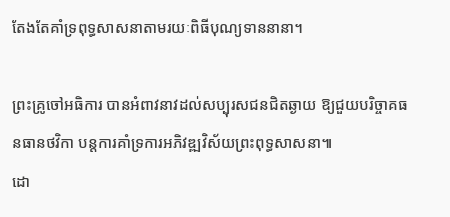តែងតែគាំទ្រពុទ្ធសាសនាតាមរយៈពិធីបុណ្យទាននានា។

ព្រះគ្រូចៅអធិការ បានអំពាវនាវដល់សប្បុរសជនជិតឆ្ងាយ ឱ្យជួយបរិច្ចាគធនធានថវិកា បន្តការគាំទ្រការអភិវឌ្ឍវិស័យព្រះពុទ្ធសាសនា៕
ដោ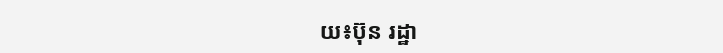យ៖ប៊ុន រដ្ឋា